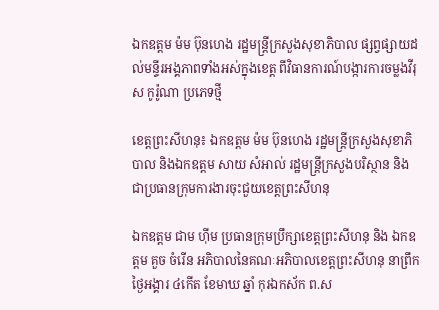ឯកឧត្តម ម៉ម ប៊ុនហេង រដ្ឋមន្ត្រីក្រសួងសុខាភិបាល ផ្សព្វផ្សាយដល់មន្ទីរអង្គភាពទាំងអស់ក្នុងខេត្ត ពីវិធានការណ៍បង្ការការចម្លងវីរុស កូរ៉ូណា ប្រភេទថ្មី

ខេត្តព្រះសីហនុ៖ ឯកឧត្តម ម៉ម ប៊ុនហេង រដ្ឋមន្ត្រីក្រសួងសុខាភិបាល និងឯកឧត្តម សាយ សំអាល់ រដ្ឋមន្ត្រីក្រសួងបរិស្ថាន និងជាប្រធានក្រុមការងារចុះជួយខេត្តព្រះសីហនុ

ឯកឧត្តម ជាម ហ៊ីម ប្រធានក្រុមប្រឹក្សាខេត្តព្រះសីហនុ និង ឯកឧត្ដម គួច ចំរើន អភិបាលនៃគណៈអភិបាលខេត្តព្រះសីហនុ នាព្រឹកថ្ងៃអង្គារ ៤កើត ខែមាឃ ឆ្នាំ កុរឯកស័ក ព.ស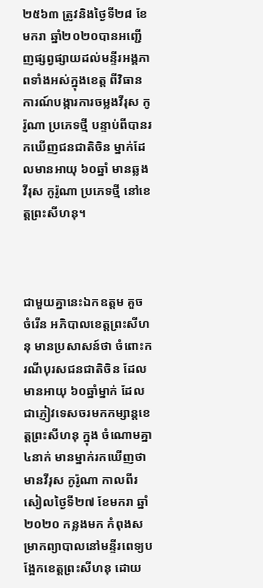២៥៦៣ ត្រូវនិងថ្ងៃទី២៨ ខែមករា ឆ្នាំ២០២០បានអញ្ជើញផ្សព្វផ្សាយដល់មន្ទីរអង្គភាពទាំងអស់ក្នុងខេត្ត ពីវិធានការណ៍បង្ការការចម្លងវីរុស កូរ៉ូណា ប្រភេទថ្មី បន្ទាប់ពីបានរកឃើញជនជាតិចិន ម្នាក់ដែលមានអាយុ ៦០ឆ្នាំ មានឆ្លងវីរុស កូរ៉ូណា ប្រភេទថ្មី នៅខេត្តព្រះសីហនុ។



ជាមួយគ្នានេះឯកឧត្តម គួច ចំរើន អភិបាលខេត្តព្រះសីហនុ មានប្រសាសន៍ថា ចំពោះករណីបុរសជនជាតិចិន ដែលមានអាយុ ៦០ឆ្នាំម្នាក់ ដែលជាភ្ញៀវទេសចរមកកម្សាន្តខេត្តព្រះសីហនុ ក្នុង ចំណោមគ្នា ៤នាក់ មានម្នាក់រកឃើញថា មានវីរុស កូរ៉ូណា កាលពីរសៀលថ្ងៃទី២៧ ខែមករា ឆ្នាំ២០២០ កន្លងមក កំពុងសម្រាកព្យាបាលនៅមន្ទីរពេទ្យបង្អែកខេត្តព្រះសីហនុ ដោយ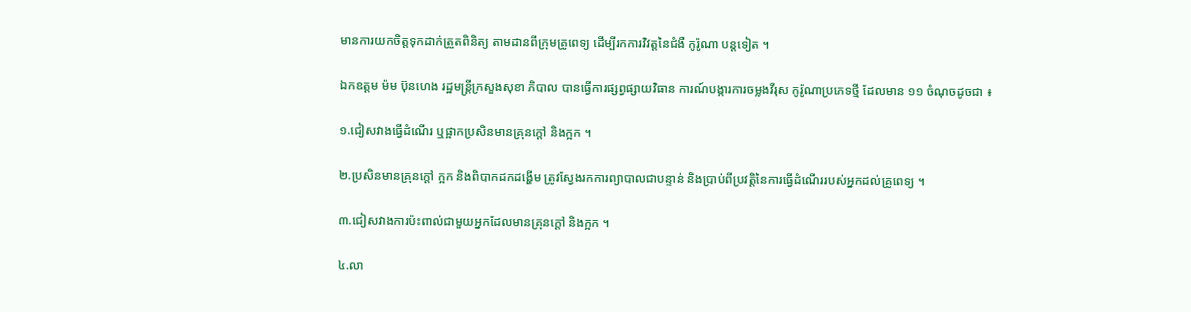មានការយកចិត្តទុកដាក់ត្រួតពិនិត្យ តាមដានពីក្រុមគ្រូពេទ្យ ដើម្បីរកការវិវត្តនៃជំងឺ កូរ៉ូណា បន្តទៀត ។

ឯកឧត្តម ម៉ម ប៊ុនហេង រដ្ឋមន្ត្រីក្រសួងសុខា ភិបាល បានធ្វើការផ្សព្វផ្សាយវិធាន ការណ៍បង្ការការចម្លងវីរុស កូរ៉ូណាប្រភេទថ្មី ដែលមាន ១១ ចំណុចដូចជា ៖

១.ជៀសវាងធ្វើដំណើរ ឬផ្អាកប្រសិនមានគ្រុនក្តៅ និងក្អក ។

២.ប្រសិនមានគ្រុនក្តៅ ក្អក និងពិបាកដកដង្ហើម ត្រូវស្វែងរកការព្យាបាលជាបន្ទាន់ និងប្រាប់ពីប្រវត្តិនៃការធ្វើដំណើររបស់អ្នកដល់គ្រូពេទ្យ ។

៣.ជៀសវាងការប៉ះពាល់ជាមួយអ្នកដែលមានគ្រុនក្តៅ និងក្អក ។

៤.លា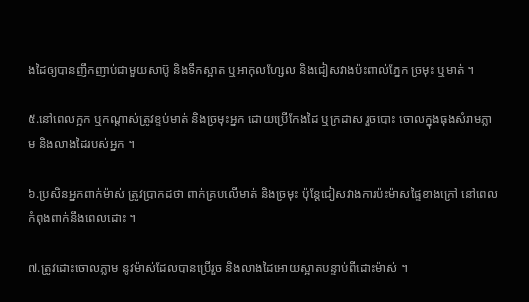ងដៃឲ្យបានញឹកញាប់ជាមួយសាប៊ូ និងទឹកស្អាត ឬអាកុលហ្សែល និងជៀសវាងប៉ះពាល់ភ្នែក ច្រមុះ ឬមាត់ ។

៥.នៅពេលក្អក ឬកណ្តាស់ត្រូវខ្ទប់មាត់ និងច្រមុះអ្នក ដោយប្រើកែងដៃ ឬក្រដាស រួចបោះ ចោលក្នុងធុងសំរាមភ្លាម និងលាងដៃរបស់អ្នក ។

៦.ប្រសិនអ្នកពាក់ម៉ាស់ ត្រូវប្រាកដថា ពាក់គ្របលើមាត់ និងច្រមុះ ប៉ុន្តែជៀសវាងការប៉ះម៉ាសផ្ទៃខាងក្រៅ នៅពេលកំពុងពាក់នឹងពេលដោះ ។

៧.ត្រូវដោះចោលភ្លាម នូវម៉ាស់ដែលបានប្រើរួច និងលាងដៃអោយស្អាតបន្ទាប់ពីដោះម៉ាស់ ។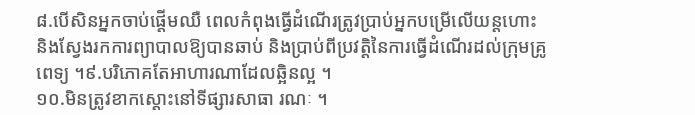៨.បើសិនអ្នកចាប់ផ្ដើមឈឺ ពេលកំពុងធ្វើដំណើរត្រូវប្រាប់អ្នកបម្រើលើយន្តហោះ និងស្វែងរកការព្យាបាលឱ្យបានឆាប់ និងប្រាប់ពីប្រវត្តិនៃការធ្វើដំណើរដល់ក្រុមគ្រូពេទ្យ ។៩.បរិភោគតែអាហារណាដែលឆ្អិនល្អ ។
១០.មិនត្រូវខាកស្ដោះនៅទីផ្សារសាធា រណៈ ។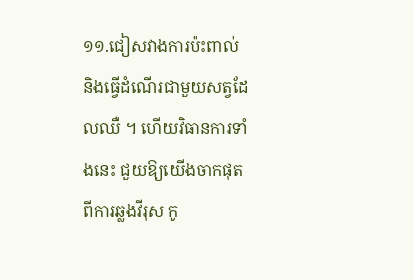១១.ជៀសវាងការប៉ះពាល់ និងធ្វើដំណើរជាមួយសត្វដែលឈឺ ។ ហើយវិធានការទាំងនេះ ជួយឱ្យយើងចាកផុត ពីការឆ្លងវីរុស កូ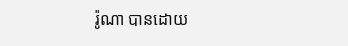រ៉ូណា បានដោយ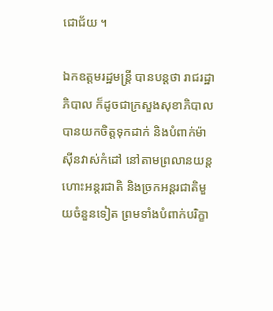ជោជ័យ ។

ឯកឧត្តមរដ្ឋមន្ត្រី បានបន្តថា រាជរដ្ឋាភិបាល ក៏ដូចជាក្រសួងសុខាភិបាលបានយកចិត្តទុកដាក់ និងបំពាក់ម៉ាស៊ីនវាស់កំដៅ នៅតាមព្រលានយន្តហោះអន្តរជាតិ និងច្រកអន្តរជាតិមួយចំនួនទៀត ព្រមទាំងបំពាក់បរិក្ខា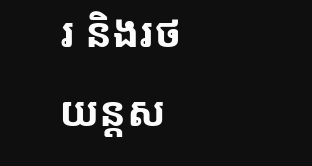រ និងរថយន្តស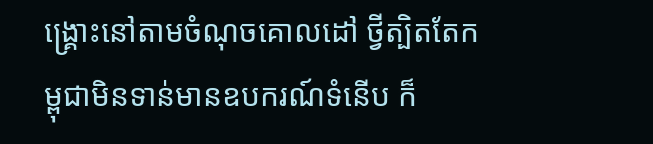ង្គ្រោះនៅតាមចំណុចគោលដៅ ថ្វីត្បិតតែកម្ពុជាមិនទាន់មានឧបករណ៍ទំនើប ក៏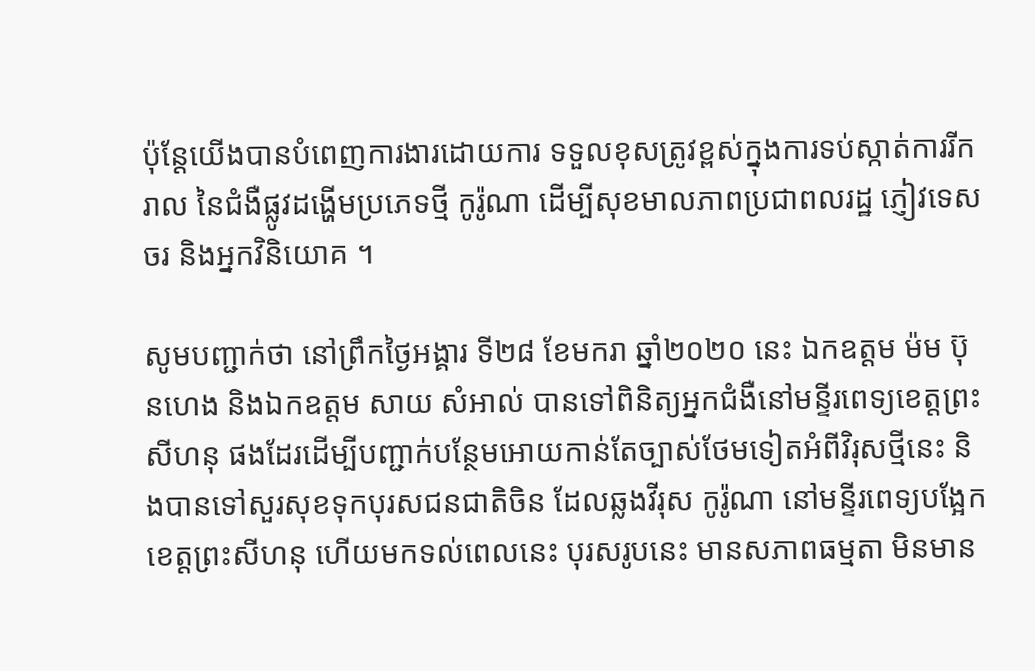ប៉ុន្តែយើងបានបំពេញការងារដោយការ ទទួលខុសត្រូវខ្ពស់ក្នុងការទប់ស្កាត់ការរីករាល នៃជំងឺផ្លូវដង្ហើមប្រភេទថ្មី កូរ៉ូណា ដើម្បីសុខមាលភាពប្រជាពលរដ្ឋ ភ្ញៀវទេសចរ និងអ្នកវិនិយោគ ។

សូមបញ្ជាក់ថា នៅព្រឹកថ្ងៃអង្គារ ទី២៨ ខែមករា ឆ្នាំ២០២០ នេះ ឯកឧត្តម ម៉ម ប៊ុនហេង និងឯកឧត្ដម សាយ សំអាល់ បានទៅពិនិត្យអ្នកជំងឺនៅមន្ទីរពេទ្យខេត្តព្រះសីហនុ ផងដែរដើម្បីបញ្ជាក់បន្ថែមអោយកាន់តែច្បាស់ថែមទៀតអំពីវិរុសថ្មីនេះ និងបានទៅសួរសុខទុកបុរសជនជាតិចិន ដែលឆ្លងវីរុស កូរ៉ូណា នៅមន្ទីរពេទ្យបង្អែកខេត្តព្រះសីហនុ ហេីយមកទល់ពេលនេះ បុរសរូបនេះ មានសភាពធម្មតា មិនមាន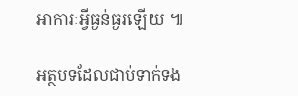អាការៈអ្វីធ្ងន់ធ្ងរឡើយ ៕

អត្ថបទដែលជាប់ទាក់ទង